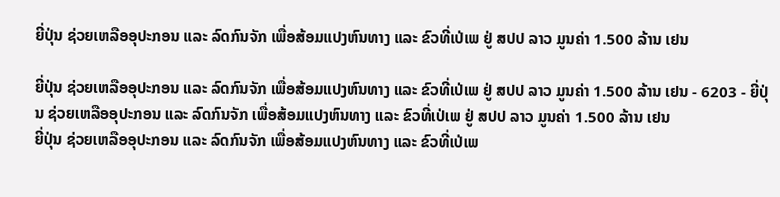ຍີ່ປຸ່ນ ຊ່ວຍເຫລືອອຸປະກອນ ແລະ ລົດກົນຈັກ ເພື່ອສ້ອມແປງຫົນທາງ ແລະ ຂົວທີ່ເປ່ເພ ຢູ່ ສປປ ລາວ ມູນຄ່າ 1.500 ລ້ານ ເຢນ

ຍີ່ປຸ່ນ ຊ່ວຍເຫລືອອຸປະກອນ ແລະ ລົດກົນຈັກ ເພື່ອສ້ອມແປງຫົນທາງ ແລະ ຂົວທີ່ເປ່ເພ ຢູ່ ສປປ ລາວ ມູນຄ່າ 1.500 ລ້ານ ເຢນ - 6203 - ຍີ່ປຸ່ນ ຊ່ວຍເຫລືອອຸປະກອນ ແລະ ລົດກົນຈັກ ເພື່ອສ້ອມແປງຫົນທາງ ແລະ ຂົວທີ່ເປ່ເພ ຢູ່ ສປປ ລາວ ມູນຄ່າ 1.500 ລ້ານ ເຢນ
ຍີ່ປຸ່ນ ຊ່ວຍເຫລືອອຸປະກອນ ແລະ ລົດກົນຈັກ ເພື່ອສ້ອມແປງຫົນທາງ ແລະ ຂົວທີ່ເປ່ເພ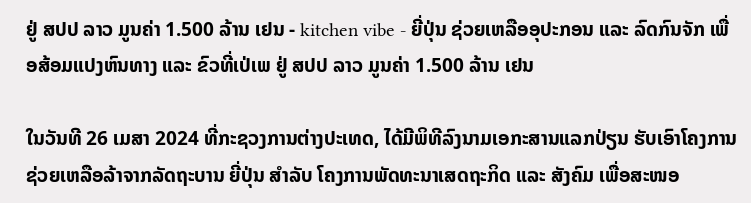ຢູ່ ສປປ ລາວ ມູນຄ່າ 1.500 ລ້ານ ເຢນ - kitchen vibe - ຍີ່ປຸ່ນ ຊ່ວຍເຫລືອອຸປະກອນ ແລະ ລົດກົນຈັກ ເພື່ອສ້ອມແປງຫົນທາງ ແລະ ຂົວທີ່ເປ່ເພ ຢູ່ ສປປ ລາວ ມູນຄ່າ 1.500 ລ້ານ ເຢນ

ໃນວັນທີ 26 ເມສາ 2024 ທີ່ກະຊວງການຕ່າງປະເທດ, ໄດ້ມີພິທີລົງນາມເອກະສານແລກປ່ຽນ ຮັບເອົາໂຄງການຊ່ວຍເຫລືອລ້າຈາກລັດຖະບານ ຍີ່ປຸ່ນ ສໍາລັບ ໂຄງການພັດທະນາເສດຖະກິດ ແລະ ສັງຄົມ ເພື່ອສະໜອ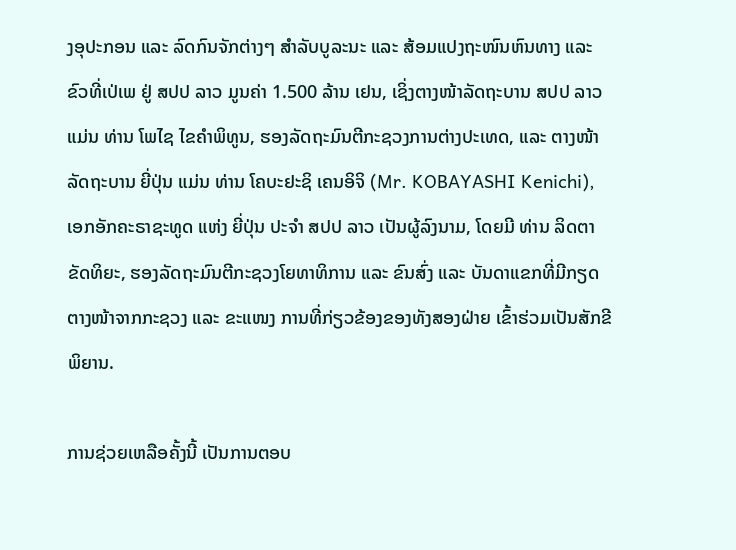ງອຸປະກອນ ແລະ ລົດກົນຈັກຕ່າງໆ ສໍາລັບບູລະນະ ແລະ ສ້ອມແປງຖະໜົນຫົນທາງ ແລະ ຂົວທີ່ເປ່ເພ ຢູ່ ສປປ ລາວ ມູນຄ່າ 1.500 ລ້ານ ເຢນ, ເຊິ່ງຕາງໜ້າລັດຖະບານ ສປປ ລາວ ແມ່ນ ທ່ານ ໂພໄຊ ໄຂຄຳພິທູນ, ຮອງລັດຖະມົນຕີກະຊວງການຕ່າງປະເທດ, ແລະ ຕາງໜ້າລັດຖະບານ ຍີ່ປຸ່ນ ແມ່ນ ທ່ານ ໂຄບະຢະຊິ ເຄນອິຈິ (Mr. KOBAYASHI Kenichi), ເອກອັກຄະຣາຊະທູດ ແຫ່ງ ຍີ່ປຸ່ນ ປະຈໍາ ສປປ ລາວ ເປັນຜູ້ລົງນາມ, ໂດຍມີ ທ່ານ ລິດຕາ ຂັດທິຍະ, ຮອງລັດຖະມົນຕີກະຊວງໂຍທາທິການ ແລະ ຂົນສົ່ງ ແລະ ບັນດາແຂກທີ່ມີກຽດຕາງໜ້າຈາກກະຊວງ ແລະ ຂະແໜງ ການທີ່ກ່ຽວຂ້ອງຂອງທັງສອງຝ່າຍ ເຂົ້າຮ່ວມເປັນສັກຂີພິຍານ.

ການຊ່ວຍເຫລືອຄັ້ງນີ້ ເປັນການຕອບ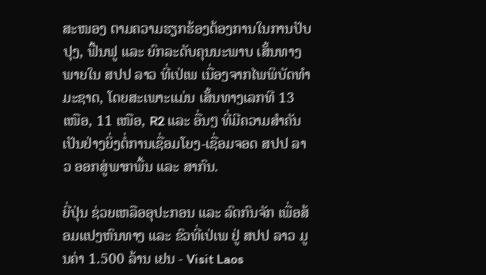ສະໜອງ ຕາມຄວາມຮຽກຮ້ອງຕ້ອງການໃນການປັບປຸງ, ຟື້ນຟູ ແລະ ຍົກລະດັບຄຸນນະພາບ ເສັ້ນທາງພາຍໃນ ສປປ ລາວ ທີ່ເປ່ເພ ເນື່ອງຈາກໄພພິບັດທໍາມະຊາດ, ໂດຍສະເພາະແມ່ນ ເສັ້ນທາງເລກທີ 13 ເໜືອ, 11 ເໜືອ, R2 ແລະ ອື່ນໆ ທີ່ມີຄວາມສໍາຄັນເປັນຢ່າງຍິ່ງຕໍ່ການເຊື່ອມໂຍງ-ເຊື່ອມຈອດ ສປປ ລາວ ອອກສູ່ພາກພື້ນ ແລະ ສາກົນ.

ຍີ່ປຸ່ນ ຊ່ວຍເຫລືອອຸປະກອນ ແລະ ລົດກົນຈັກ ເພື່ອສ້ອມແປງຫົນທາງ ແລະ ຂົວທີ່ເປ່ເພ ຢູ່ ສປປ ລາວ ມູນຄ່າ 1.500 ລ້ານ ເຢນ - Visit Laos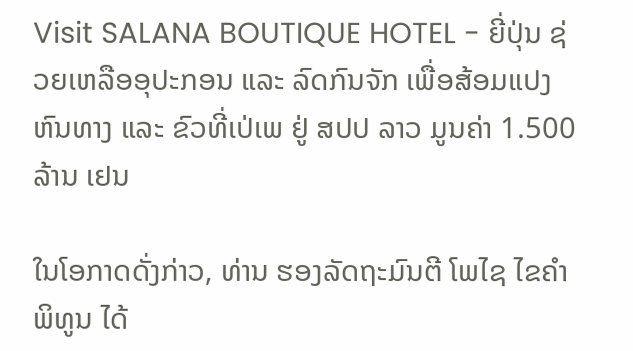Visit SALANA BOUTIQUE HOTEL - ຍີ່ປຸ່ນ ຊ່ວຍເຫລືອອຸປະກອນ ແລະ ລົດກົນຈັກ ເພື່ອສ້ອມແປງຫົນທາງ ແລະ ຂົວທີ່ເປ່ເພ ຢູ່ ສປປ ລາວ ມູນຄ່າ 1.500 ລ້ານ ເຢນ

ໃນໂອກາດດັ່ງກ່າວ, ທ່ານ ຮອງລັດຖະມົນຕີ ໂພໄຊ ໄຂຄໍາພິທູນ ໄດ້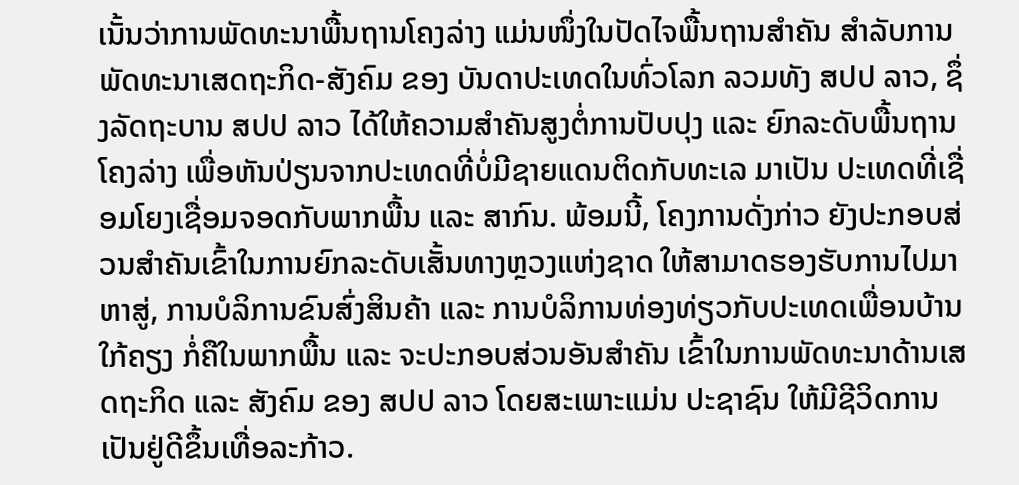ເນັ້ນວ່າການພັດທະນາພື້ນຖານໂຄງລ່າງ ແມ່ນໜຶ່ງໃນປັດໄຈພື້ນຖານສໍາຄັນ ສໍາລັບການພັດທະນາເສດຖະກິດ-ສັງຄົມ ຂອງ ບັນດາປະເທດໃນທົ່ວໂລກ ລວມທັງ ສປປ ລາວ, ຊຶ່ງລັດຖະບານ ສປປ ລາວ ໄດ້ໃຫ້ຄວາມສໍາຄັນສູງຕໍ່ການປັບປຸງ ແລະ ຍົກລະດັບພື້ນຖານໂຄງລ່າງ ເພື່ອຫັນປ່ຽນຈາກປະເທດທີ່ບໍ່ມີຊາຍແດນຕິດກັບທະເລ ມາເປັນ ປະເທດທີ່ເຊື່ອມໂຍງເຊື່ອມຈອດກັບພາກພື້ນ ແລະ ສາກົນ. ພ້ອມນີ້, ໂຄງການດັ່ງກ່າວ ຍັງປະກອບສ່ວນສໍາຄັນເຂົ້າໃນການຍົກລະດັບເສັ້ນທາງຫຼວງແຫ່ງຊາດ ໃຫ້ສາມາດຮອງຮັບການໄປມາຫາສູ່, ການບໍລິການຂົນສົ່ງສິນຄ້າ ແລະ ການບໍລິການທ່ອງທ່ຽວກັບປະເທດເພື່ອນບ້ານໃກ້ຄຽງ ກໍ່ຄືໃນພາກພື້ນ ແລະ ຈະປະກອບສ່ວນອັນສໍາຄັນ ເຂົ້າໃນການພັດທະນາດ້ານເສດຖະກິດ ແລະ ສັງຄົມ ຂອງ ສປປ ລາວ ໂດຍສະເພາະແມ່ນ ປະຊາຊົນ ໃຫ້ມີຊີວິດການເປັນຢູ່ດີຂຶ້ນເທື່ອລະກ້າວ.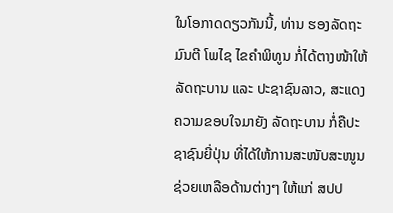ໃນໂອກາດດຽວກັນນີ້, ທ່ານ ຮອງລັດຖະມົນຕີ ໂພໄຊ ໄຂຄໍາພິທູນ ກໍ່ໄດ້ຕາງໜ້າໃຫ້ລັດຖະບານ ແລະ ປະຊາຊົນລາວ, ສະແດງຄວາມຂອບໃຈມາຍັງ ລັດຖະບານ ກໍ່ຄືປະຊາຊົນຍີ່ປຸ່ນ ທີ່ໄດ້ໃຫ້ການສະໜັບສະໜູນຊ່ວຍເຫລືອດ້ານຕ່າງໆ ໃຫ້ແກ່ ສປປ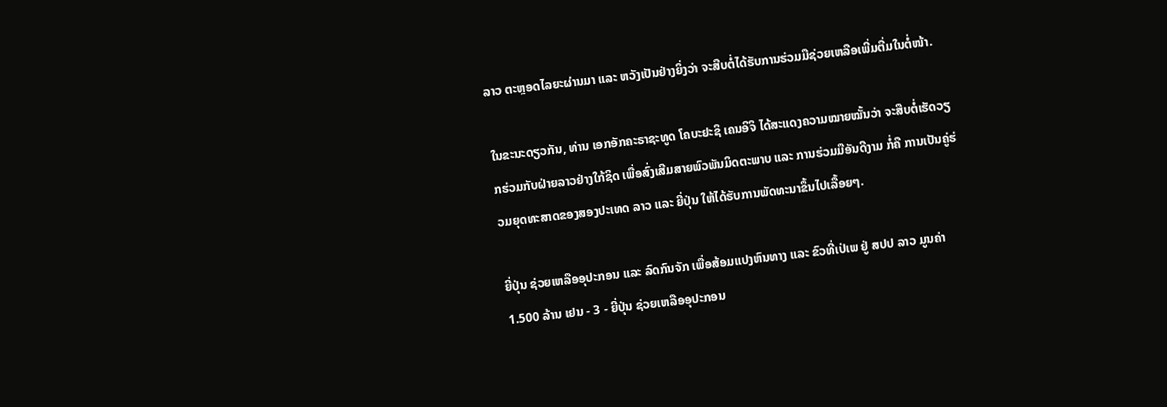ລາວ ຕະຫຼອດໄລຍະຜ່ານມາ ແລະ ຫວັງເປັນຢ່າງຍິ່ງວ່າ ຈະສືບຕໍ່ໄດ້ຮັບການຮ່ວມມືຊ່ວຍເຫລືອເພີ່ມຕື່ມໃນຕໍ່ໜ້າ.

ໃນຂະນະດຽວກັນ, ທ່ານ ເອກອັກຄະຣາຊະທູດ ໂຄບະຢະຊິ ເຄນອິຈິ ໄດ້ສະແດງຄວາມໝາຍໝັ້ນວ່າ ຈະສືບຕໍ່ເຮັດວຽກຮ່ວມກັບຝ່າຍລາວຢ່າງໃກ້ຊິດ ເພື່ອສົ່ງເສີມສາຍພົວພັນມິດຕະພາບ ແລະ ການຮ່ວມມືອັນດີງາມ ກໍ່ຄື ການເປັນຄູ່ຮ່ວມຍຸດທະສາດຂອງສອງປະເທດ ລາວ ແລະ ຍີ່ປຸ່ນ ໃຫ້ໄດ້ຮັບການພັດທະນາຂຶ້ນໄປເລື້ອຍໆ.

ຍີ່ປຸ່ນ ຊ່ວຍເຫລືອອຸປະກອນ ແລະ ລົດກົນຈັກ ເພື່ອສ້ອມແປງຫົນທາງ ແລະ ຂົວທີ່ເປ່ເພ ຢູ່ ສປປ ລາວ ມູນຄ່າ 1.500 ລ້ານ ເຢນ - 3 - ຍີ່ປຸ່ນ ຊ່ວຍເຫລືອອຸປະກອນ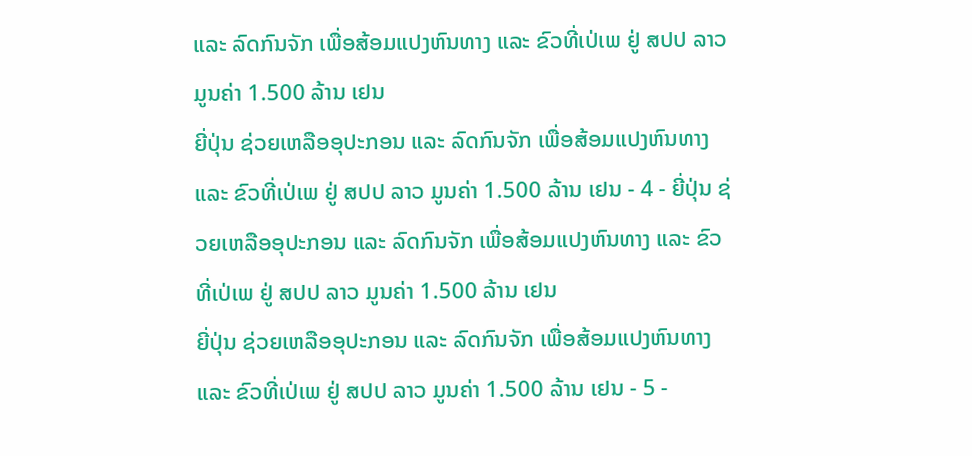ແລະ ລົດກົນຈັກ ເພື່ອສ້ອມແປງຫົນທາງ ແລະ ຂົວທີ່ເປ່ເພ ຢູ່ ສປປ ລາວ ມູນຄ່າ 1.500 ລ້ານ ເຢນ
ຍີ່ປຸ່ນ ຊ່ວຍເຫລືອອຸປະກອນ ແລະ ລົດກົນຈັກ ເພື່ອສ້ອມແປງຫົນທາງ ແລະ ຂົວທີ່ເປ່ເພ ຢູ່ ສປປ ລາວ ມູນຄ່າ 1.500 ລ້ານ ເຢນ - 4 - ຍີ່ປຸ່ນ ຊ່ວຍເຫລືອອຸປະກອນ ແລະ ລົດກົນຈັກ ເພື່ອສ້ອມແປງຫົນທາງ ແລະ ຂົວທີ່ເປ່ເພ ຢູ່ ສປປ ລາວ ມູນຄ່າ 1.500 ລ້ານ ເຢນ
ຍີ່ປຸ່ນ ຊ່ວຍເຫລືອອຸປະກອນ ແລະ ລົດກົນຈັກ ເພື່ອສ້ອມແປງຫົນທາງ ແລະ ຂົວທີ່ເປ່ເພ ຢູ່ ສປປ ລາວ ມູນຄ່າ 1.500 ລ້ານ ເຢນ - 5 -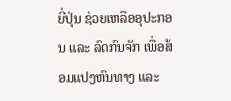ຍີ່ປຸ່ນ ຊ່ວຍເຫລືອອຸປະກອນ ແລະ ລົດກົນຈັກ ເພື່ອສ້ອມແປງຫົນທາງ ແລະ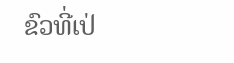ຂົວທີ່ເປ່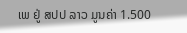ເພ ຢູ່ ສປປ ລາວ ມູນຄ່າ 1.500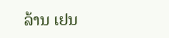ລ້ານ ເຢນ